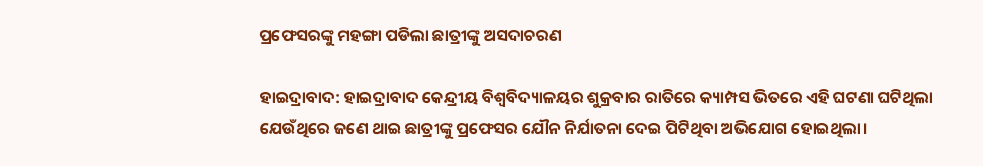ପ୍ରଫେସରଙ୍କୁ ମହଙ୍ଗା ପଡିଲା ଛାତ୍ରୀଙ୍କୁ ଅସଦାଚରଣ

ହାଇଦ୍ରାବାଦ: ହାଇଦ୍ରାବାଦ କେନ୍ଦ୍ରୀୟ ବିଶ୍ୱବିଦ୍ୟାଳୟର ଶୁକ୍ରବାର ରାତିରେ କ୍ୟାମ୍ପସ ଭିତରେ ଏହି ଘଟଣା ଘଟିଥିଲା ଯେଉଁଥିରେ ଜଣେ ଥାଇ ଛାତ୍ରୀଙ୍କୁ ପ୍ରଫେସର ଯୌନ ନିର୍ଯାତନା ଦେଇ ପିଟିଥିବା ଅଭିଯୋଗ ହୋଇଥିଲା।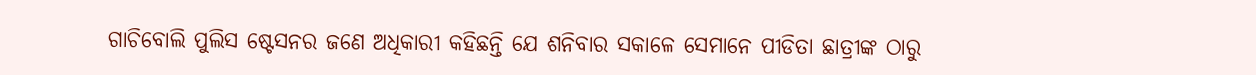ଗାଚିବୋଲି ପୁଲିସ ଷ୍ଟେସନର ଜଣେ ଅଧିକାରୀ କହିଛନ୍ତି ଯେ ଶନିବାର ସକାଳେ ସେମାନେ ପୀଡିତା ଛାତ୍ରୀଙ୍କ ଠାରୁ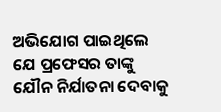ଅଭିଯୋଗ ପାଇଥିଲେ ଯେ ପ୍ରଫେସର ତାଙ୍କୁ ଯୌନ ନିର୍ଯାତନା ଦେବାକୁ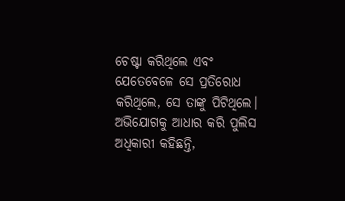ଚେଷ୍ଟା କରିଥିଲେ ଏବଂ ଯେତେବେଳେ ସେ ପ୍ରତିରୋଧ କରିଥିଲେ, ସେ ତାଙ୍କୁ ପିଟିଥିଲେ।
ଅଭିଯୋଗକୁ ଆଧାର କରି ପୁଲିସ ଅଧିକାରୀ କହିଛନ୍ତି,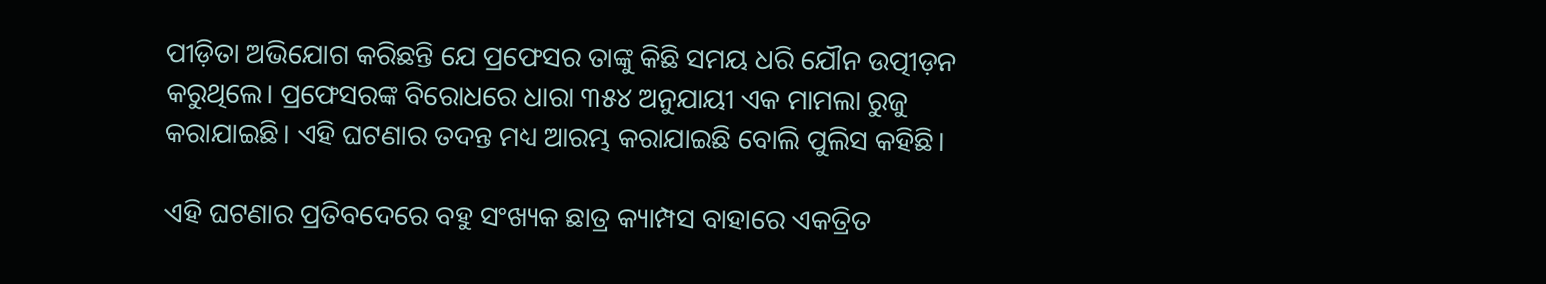ପୀଡ଼ିତା ଅଭିଯୋଗ କରିଛନ୍ତି ଯେ ପ୍ରଫେସର ତାଙ୍କୁ କିଛି ସମୟ ଧରି ଯୌନ ଉତ୍ପୀଡ଼ନ କରୁଥିଲେ। ପ୍ରଫେସରଙ୍କ ବିରୋଧରେ ଧାରା ୩୫୪ ଅନୁଯାୟୀ ଏକ ମାମଲା ରୁଜୁ କରାଯାଇଛି। ଏହି ଘଟଣାର ତଦନ୍ତ ମଧ୍ୟ ଆରମ୍ଭ କରାଯାଇଛି ବୋଲି ପୁଲିସ କହିଛି।

ଏହି ଘଟଣାର ପ୍ରତିବଦେରେ ବହୁ ସଂଖ୍ୟକ ଛାତ୍ର କ୍ୟାମ୍ପସ ବାହାରେ ଏକତ୍ରିତ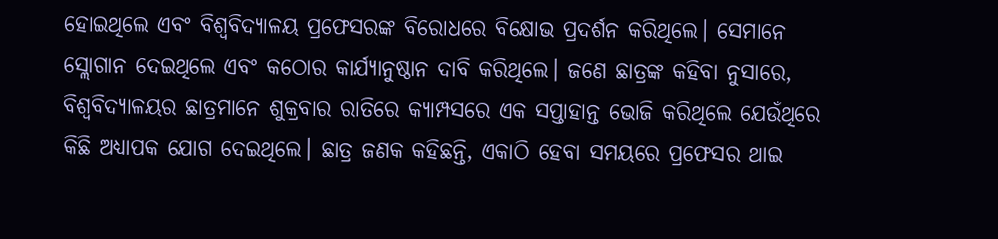ହୋଇଥିଲେ ଏବଂ ବିଶ୍ୱବିଦ୍ୟାଳୟ ପ୍ରଫେସରଙ୍କ ବିରୋଧରେ ବିକ୍ଷୋଭ ପ୍ରଦର୍ଶନ କରିଥିଲେ। ସେମାନେ ସ୍ଲୋଗାନ ଦେଇଥିଲେ ଏବଂ କଠୋର କାର୍ଯ୍ୟାନୁଷ୍ଠାନ ଦାବି କରିଥିଲେ। ଜଣେ ଛାତ୍ରଙ୍କ କହିବା ନୁସାରେ, ବିଶ୍ୱବିଦ୍ୟାଳୟର ଛାତ୍ରମାନେ ଶୁକ୍ରବାର ରାତିରେ କ୍ୟାମ୍ପସରେ ଏକ ସପ୍ତାହାନ୍ତ ଭୋଜି କରିଥିଲେ ଯେଉଁଥିରେ କିଛି ଅଧ୍ୟାପକ ଯୋଗ ଦେଇଥିଲେ। ଛାତ୍ର ଜଣକ କହିଛନ୍ତି, ଏକାଠି ହେବା ସମୟରେ ପ୍ରଫେସର ଥାଇ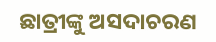ଛାତ୍ରୀଙ୍କୁ ଅସଦାଚରଣ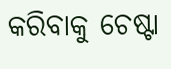କରିବାକୁ ଚେଷ୍ଟା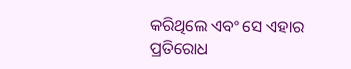କରିଥିଲେ ଏବଂ ସେ ଏହାର ପ୍ରତିରୋଧ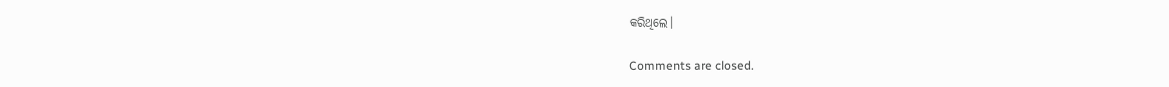କରିଥିଲେ।

Comments are closed.